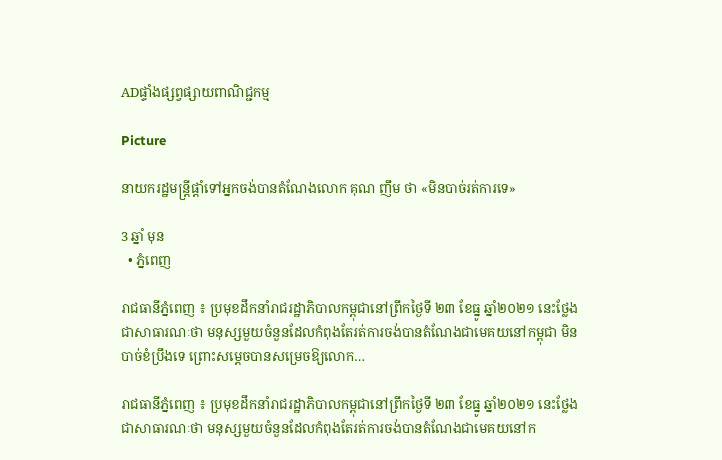ADផ្ទាំងផ្សព្វផ្សាយពាណិជ្ជកម្ម

Picture

នាយករដ្ឋមន្ត្រីផ្តាំទៅអ្នកចង់បានតំណែងលោក គុណ ញឹម ថា «មិនបាច់រត់ការទេ»

3 ឆ្នាំ មុន
  • ភ្នំពេញ

រាជធានីភ្នំពេញ ៖ ប្រមុខដឹកនាំរាជរដ្ឋាភិបាលកម្ពុជានៅព្រឹកថ្ងៃទី ២៣ ខែធ្នូ ឆ្នាំ២០២១ នេះថ្លែងជាសាធារណៈថា មនុស្សមួយចំនួនដែលកំពុងតែរត់ការចង់បានតំណែងជាមេគយនៅកម្ពុជា មិនបាច់ខំប្រឹងទេ ព្រោះសម្តេចបានសម្រេចឱ្យលោក…

រាជធានីភ្នំពេញ ៖ ប្រមុខដឹកនាំរាជរដ្ឋាភិបាលកម្ពុជានៅព្រឹកថ្ងៃទី ២៣ ខែធ្នូ ឆ្នាំ២០២១ នេះថ្លែងជាសាធារណៈថា មនុស្សមួយចំនួនដែលកំពុងតែរត់ការចង់បានតំណែងជាមេគយនៅក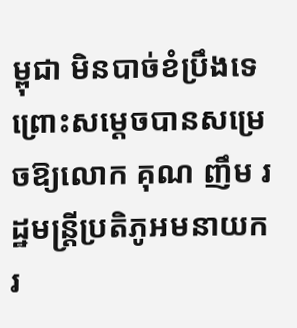ម្ពុជា មិនបាច់ខំប្រឹងទេ ព្រោះសម្តេចបានសម្រេចឱ្យលោក គុណ ញឹម រដ្ឋមន្ត្រីប្រតិភូអមនាយករ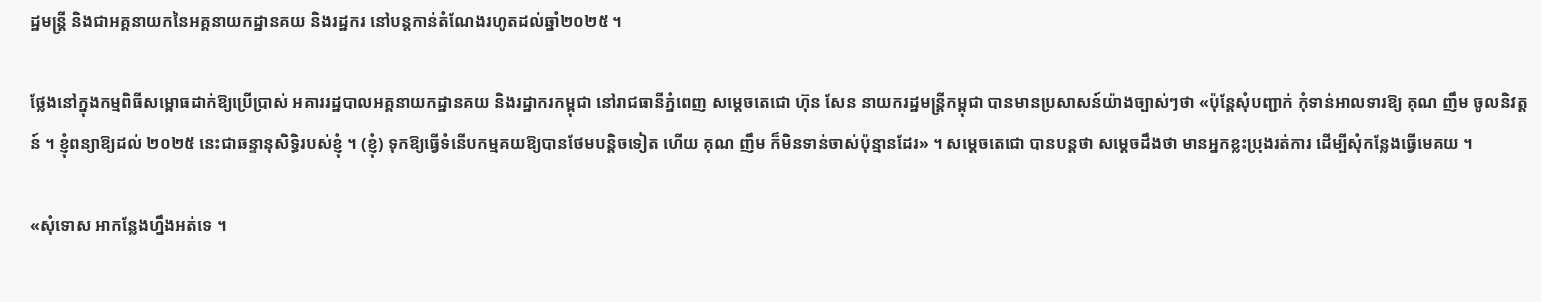ដ្ឋមន្ត្រី និងជាអគ្គនាយកនៃអគ្គនាយកដ្ឋានគយ និងរដ្ឋករ នៅបន្តកាន់តំណែងរហូតដល់ឆ្នាំ២០២៥ ។

ថ្លែងនៅក្នុងកម្មពិធីសម្ពោធដាក់ឱ្យប្រើប្រាស់ អគាររដ្ឋបាលអគ្គនាយកដ្ឋានគយ និងរដ្ឋាករកម្ពុជា នៅរាជធានីភ្នំពេញ សម្តេចតេជោ ហ៊ុន សែន នាយករដ្ឋមន្ត្រីកម្ពុជា បានមានប្រសាសន៍យ៉ាងច្បាស់ៗថា «ប៉ុន្តែសុំបញ្ជាក់ កុំទាន់អាលទារឱ្យ គុណ ញឹម ចូលនិវត្តន៍ ។ ខ្ញុំពន្យាឱ្យដល់ ២០២៥ នេះជាឆន្ទានុសិទ្ធិរបស់ខ្ញុំ ។ (ខ្ញុំ) ទុកឱ្យធ្វើទំនើបកម្មគយឱ្យបានថែមបន្តិចទៀត ហើយ គុណ ញឹម ក៏មិនទាន់ចាស់ប៉ុន្មានដែរ» ។ សម្តេចតេជោ បានបន្តថា សម្តេចដឹងថា មានអ្នកខ្លះប្រុងរត់ការ ដើម្បីសុំកន្លែងធ្វើមេគយ ។

«សុំទោស អាកន្លែងហ្នឹងអត់ទេ ។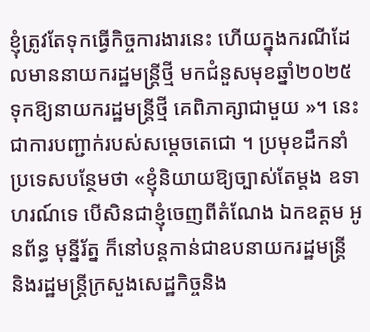ខ្ញុំត្រូវតែទុកធ្វើកិច្ចការងារនេះ ហើយក្នុងករណីដែលមាននាយករដ្ឋមន្ត្រីថ្មី មកជំនួសមុខឆ្នាំ២០២៥ ទុកឱ្យនាយករដ្ឋមន្ត្រីថ្មី គេពិភាគ្សាជាមួយ »។ នេះជាការបញ្ជាក់របស់សម្តេចតេជោ ។ ប្រមុខដឹកនាំប្រទេសបន្ថែមថា «ខ្ញុំនិយាយឱ្យច្បាស់តែម្តង ឧទាហរណ៍ទេ បើសិនជាខ្ញុំចេញពីតំណែង ឯកឧត្តម អូនព័ន្ធ មុន្នីរ័ត្ន ក៏នៅបន្តកាន់ជាឧបនាយករដ្ឋមន្ត្រី និងរដ្ឋមន្ត្រីក្រសួងសេដ្ឋកិច្ចនិង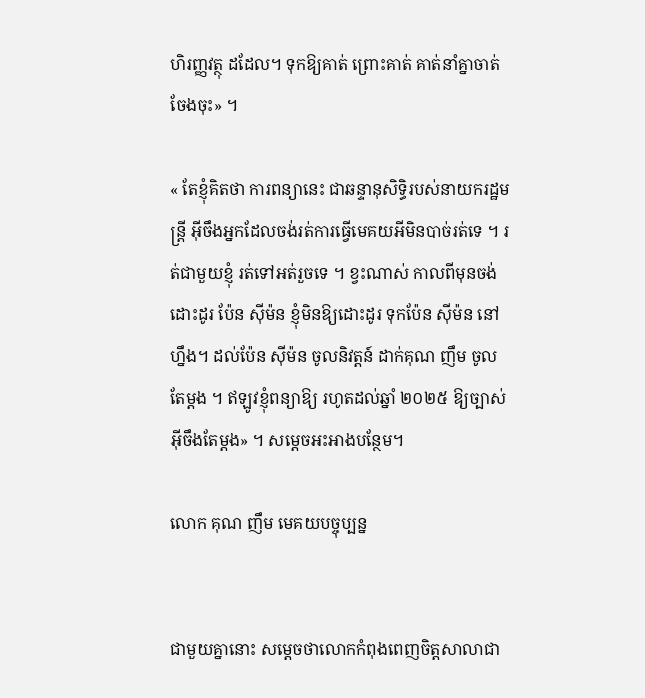ហិរញ្ញវត្ថុ ដដែល។ ទុកឱ្យគាត់ ព្រោះគាត់ គាត់នាំគ្នាចាត់ចែងចុះ» ។

« តែខ្ញុំគិតថា ការពន្យានេះ ជាឆន្ទានុសិទ្ធិរបស់នាយករដ្ឋមន្ត្រី អ៊ីចឹងអ្នកដែលចង់រត់ការធ្វើមេគយអីមិនបាច់រត់ទេ ។ រត់ជាមួយខ្ញុំ រត់ទៅអត់រួចទេ ។ ខ្វះណាស់ កាលពីមុនចង់ដោះដូរ ប៉ែន ស៊ីម៉ន ខ្ញុំមិនឱ្យដោះដូរ ទុកប៉ែន ស៊ីម៉ន នៅហ្នឹង។ ដល់ប៉ែន ស៊ីម៉ន ចូលនិវត្តន៍ ដាក់គុណ ញឹម ចូលតែម្តង ។ ឥឡូវខ្ញុំពន្យាឱ្យ រហូតដល់ឆ្នាំ ២០២៥ ឱ្យច្បាស់អ៊ីចឹងតែម្តង» ។ សម្តេចអះអាងបន្ថែម។

លោក គុណ ញឹម មេគយបច្ចុប្បន្ន


ជាមួយគ្នានោះ សម្តេចថាលោកកំពុងពេញចិត្តសាលាជា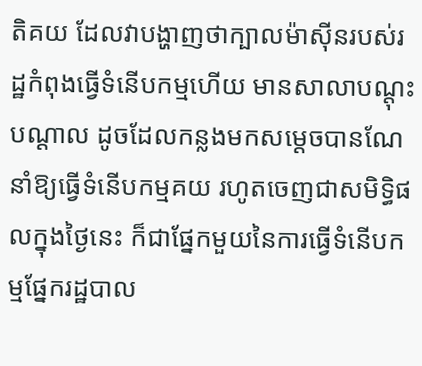តិគយ ដែលវាបង្ហាញថាក្បាលម៉ាស៊ីនរបស់រដ្ឋកំពុងធ្វើទំនើបកម្មហើយ មានសាលាបណ្តុះបណ្តាល ដូចដែលកន្លងមកសម្តេចបានណែនាំឱ្យធ្វើទំនើបកម្មគយ រហូតចេញជាសមិទ្ធិផលក្នុងថ្ងៃនេះ ក៏ជាផ្នែកមួយនៃការធ្វើទំនើបកម្មផ្នែករដ្ឋបាល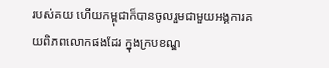របស់គយ ហើយកម្ពុជាក៏បានចូលរួមជាមួយអង្គការគយពិភពលោកផងដែរ ក្នុងក្របខណ្ឌ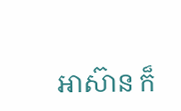អាស៊ាន ក៏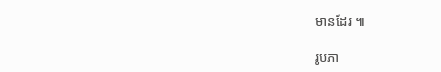មានដែរ ៕

រូបភា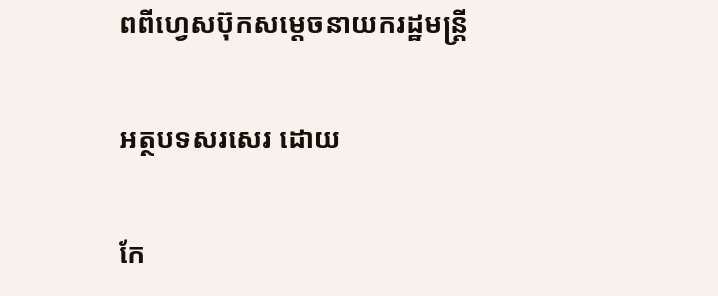ពពីហ្វេសប៊ុកសម្តេចនាយករដ្ឋមន្ត្រី

អត្ថបទសរសេរ ដោយ

កែ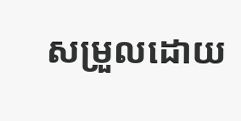សម្រួលដោយ